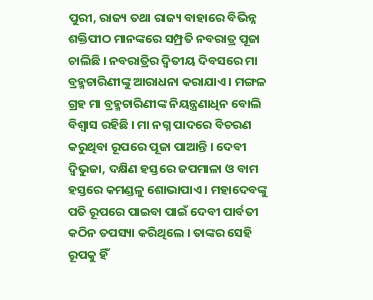ପୁରୀ, ରାଜ୍ୟ ତଥା ରାଜ୍ୟ ବାହାରେ ବିଭିନ୍ନ ଶକ୍ତିପୀଠ ମାନଙ୍କରେ ସମ୍ପ୍ରତି ନବରାତ୍ର ପୂଜା ଚାଲିଛି । ନବରାତ୍ରିର ଦ୍ୱିତୀୟ ଦିବସରେ ମା ବ୍ରହ୍ମଚାରିଣୀଙ୍କୁ ଆରାଧନା କରାଯାଏ । ମଙ୍ଗଳ ଗ୍ରହ ମା ବ୍ରହ୍ମଚାରିଣୀଙ୍କ ନିୟନ୍ତ୍ରଣାଧିନ ବୋଲି ବିଶ୍ୱାସ ରହିଛି । ମା ନଗ୍ନ ପାଦରେ ବିଚରଣ କରୁଥିବା ରୂପରେ ପୂଜା ପାଆନ୍ତି । ଦେବୀ ଦ୍ୱିଭୁଜା, ଦକ୍ଷିଣ ହସ୍ତରେ ଜପମାଳା ଓ ବାମ ହସ୍ତରେ କମଣ୍ଡଳୁ ଶୋଭାପାଏ । ମହାଦେବଙ୍କୁ ପତି ରୂପରେ ପାଇବା ପାଇଁ ଦେବୀ ପାର୍ବତୀ କଠିନ ତପସ୍ୟା କରିଥିଲେ । ତାଙ୍କର ସେହି ରୂପକୁ ହିଁ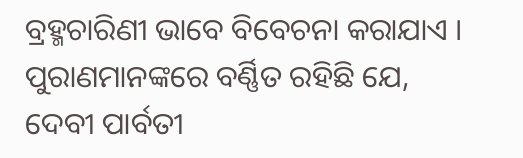ବ୍ରହ୍ମଚାରିଣୀ ଭାବେ ବିବେଚନା କରାଯାଏ ।
ପୁରାଣମାନଙ୍କରେ ବର୍ଣ୍ଣିତ ରହିଛି ଯେ, ଦେବୀ ପାର୍ବତୀ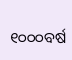୧୦୦୦ବର୍ଷ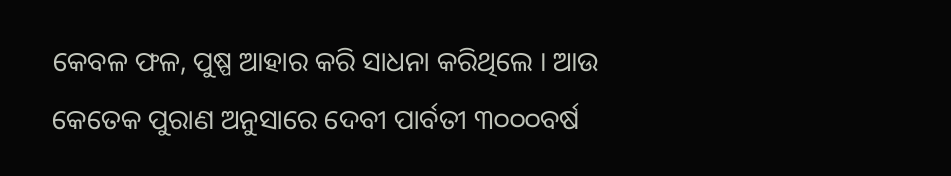କେବଳ ଫଳ, ପୁଷ୍ପ ଆହାର କରି ସାଧନା କରିଥିଲେ । ଆଉ କେତେକ ପୁରାଣ ଅନୁସାରେ ଦେବୀ ପାର୍ବତୀ ୩୦୦୦ବର୍ଷ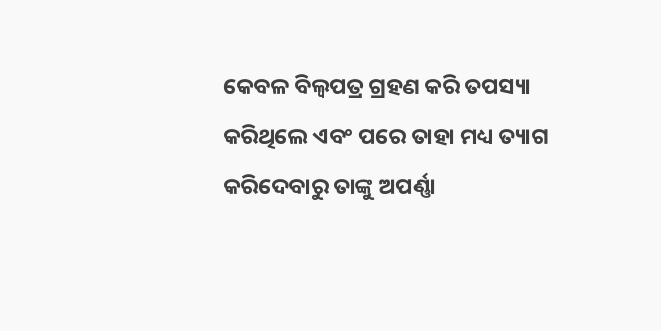କେବଳ ବିଲ୍ୱପତ୍ର ଗ୍ରହଣ କରି ତପସ୍ୟା କରିଥିଲେ ଏବଂ ପରେ ତାହା ମଧ୍ୟ ତ୍ୟାଗ କରିଦେବାରୁ ତାଙ୍କୁ ଅପର୍ଣ୍ଣା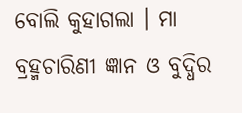ବୋଲି କୁହାଗଲା । ମା ବ୍ରହ୍ମଚାରିଣୀ ଜ୍ଞାନ ଓ ବୁଦ୍ଧିର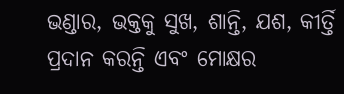ଭଣ୍ଡାର, ଭକ୍ତକୁ ସୁଖ, ଶାନ୍ତି, ଯଶ, କୀର୍ତ୍ତି ପ୍ରଦାନ କରନ୍ତି ଏବଂ ମୋକ୍ଷର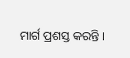ମାର୍ଗ ପ୍ରଶସ୍ତ କରନ୍ତି ।